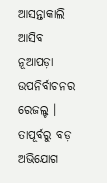ଆସନ୍ତାକାଲି ଆସିବ ନୂଆପଡ଼ା ଉପନିର୍ବାଚନର ରେଜଲ୍ଟ । ତାପୂର୍ବରୁ ବଡ଼ ଅଭିଯୋଗ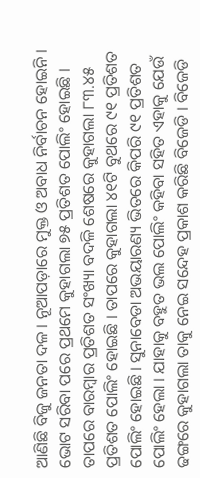ଆଣିଛି ବିଜୁ ଜନତା ଦଳ । ନୂଆପଡ଼ାରେ ମୁକ୍ତ ଓ ଅବାଧ ନିର୍ବାଚନ ହୋଇନି । ଭୋଟ ସରିବା ପରେ ପ୍ରଥମେ କୁହାଗଲା ୭୫ ପ୍ରତିଶତ ପୋଲିଂ ହୋଇଛି । ତାପରେ ବାରମ୍ବାର ପ୍ରତିଶତ ସଂଖ୍ୟା ବଦଳି ଶେଷରେ କୁହାଗଲା ୮୩.୪୫ ପ୍ରତିଶତ ପୋଲିଂ ହୋଇଛି । ତାପରେ କୁହାଗଲା ୪୧ଟି ବୁଥରେ ୯୧ ପ୍ରତିଶତ ପୋଲିଂ ହୋଇଛି । ସୁନାବେଡା ଅଭୟାରଣ୍ୟ ଭିତରେ କିପରି ୯୧ ପ୍ରତିଶତ ପୋଲିଂ ହେଲା । ଯାହାକୁ ବହୁତ ଭଲ ପୋଲିଂ କହିବା ସହିତ ଏହାକୁ ଯେଉଁ ଢଙ୍ଗରେ କୁହାଗଲା ତାକୁ ନେଇ ସନ୍ଦେହ ପ୍ରକାଶ କରିଛି ବିଜେଡି । ବିଜେଡି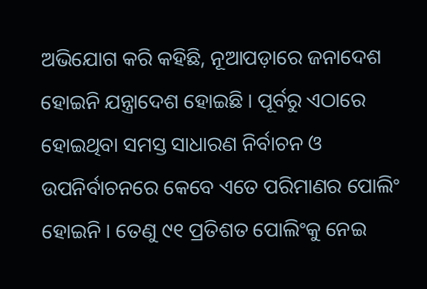ଅଭିଯୋଗ କରି କହିଛି, ନୂଆପଡ଼ାରେ ଜନାଦେଶ ହୋଇନି ଯନ୍ତ୍ରାଦେଶ ହୋଇଛି । ପୂର୍ବରୁ ଏଠାରେ ହୋଇଥିବା ସମସ୍ତ ସାଧାରଣ ନିର୍ବାଚନ ଓ ଉପନିର୍ବାଚନରେ କେବେ ଏତେ ପରିମାଣର ପୋଲିଂ ହୋଇନି । ତେଣୁ ୯୧ ପ୍ରତିଶତ ପୋଲିଂକୁ ନେଇ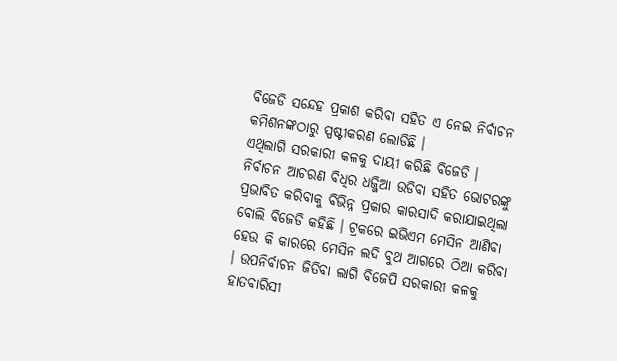ବିଜେଡି ସନ୍ଦେହ ପ୍ରକାଶ କରିବା ସହିତ ଏ ନେଇ ନିର୍ବାଚନ କମିଶନଙ୍କଠାରୁ ସ୍ପଷ୍ଟୀକରଣ ଲୋଡିଛି ।
ଏଥିଲାଗି ସରକାରୀ କଳକୁ ଦାୟୀ କରିଛି ବିଜେଡି । ନିର୍ବାଚନ ଆଚରଣ ବିଧିର ଧଜ୍ଜିଆ ଉଡିବା ସହିତ ଭୋଟରଙ୍କୁ ପ୍ରଭାବିତ କରିବାକୁ ବିଭିନ୍ନ ପ୍ରକାର କାରସାଦି କରାଯାଇଥିଲା ବୋଲି ବିଜେଡି କହିଛି । ଟ୍ରକରେ ଇଭିଏମ ମେସିନ ଆଣିବା ହେଉ କି କାରରେ ମେସିନ ଲଦି ବୁଥ ଆଗରେ ଠିଆ କରିବା । ଉପନିର୍ବାଚନ ଜିତିବା ଲାଗି ବିଜେପି ସରକାରୀ କଳକୁ ହାତବାରିସୀ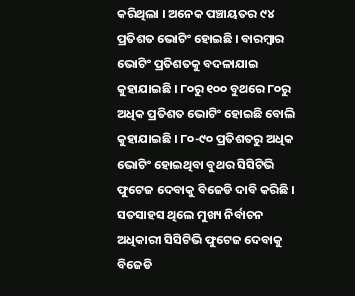କରିଥିଲା । ଅନେକ ପଞ୍ଚାୟତର ୯୪ ପ୍ରତିଶତ ଭୋଟିଂ ହୋଇଛି । ବାରମ୍ବାର ଭୋଟିଂ ପ୍ରତିଶତକୁ ବଦଳାଯାଇ କୁହାଯାଇଛି । ୮୦ରୁ ୧୦୦ ବୁଥରେ ୮୦ରୁ ଅଧିକ ପ୍ରତିଶତ ଭୋଟିଂ ହୋଇଛି ବୋଲି କୁହାଯାଇଛି । ୮୦-୯୦ ପ୍ରତିଶତରୁ ଅଧିକ ଭୋଟିଂ ହୋଇଥିବା ବୁଥର ସିସିଟିଭି ଫୁଟେଜ ଦେବାକୁ ବିଜେଡି ଦାବି କରିଛି । ସତସାହସ ଥିଲେ ମୁଖ୍ୟ ନିର୍ବାଚନ ଅଧିକାରୀ ସିସିଟିଭି ଫୁଟେଜ ଦେବାକୁ ବିଜେଡି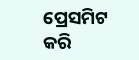ପ୍ରେସମିଟ କରି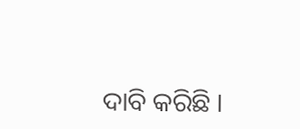ଦାବି କରିଛି ।